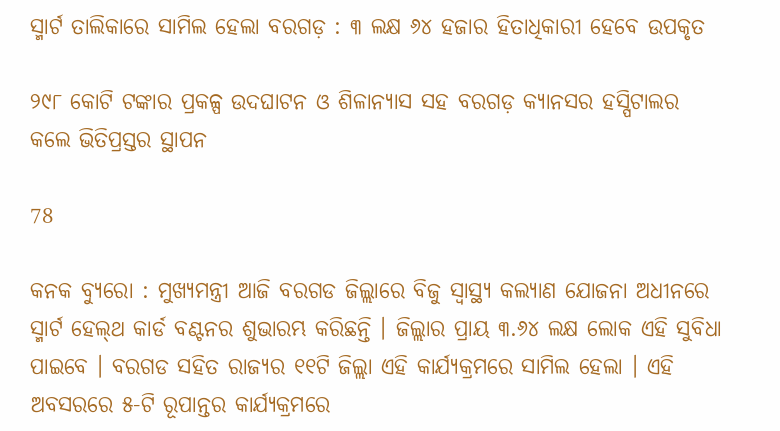ସ୍ମାର୍ଟ ତାଲିକାରେ ସାମିଲ ହେଲା ବରଗଡ଼ : ୩ ଲକ୍ଷ ୬୪ ହଜାର ହିତାଧିକାରୀ ହେବେ ଉପକୃତ

୨୯୮ କୋଟି ଟଙ୍କାର ପ୍ରକଳ୍ପ ଉଦଘାଟନ ଓ ଶିଳାନ୍ୟାସ ସହ ବରଗଡ଼ କ୍ୟାନସର ହସ୍ପିଟାଲର କଲେ ଭିତିପ୍ରସ୍ତର ସ୍ଥାପନ

78

କନକ ବ୍ୟୁରୋ : ମୁଖ୍ୟମନ୍ତ୍ରୀ ଆଜି ବରଗଡ ଜିଲ୍ଲାରେ ବିଜୁ ସ୍ବାସ୍ଥ୍ୟ କଲ୍ୟାଣ ଯୋଜନା ଅଧୀନରେ ସ୍ମାର୍ଟ ହେଲ୍‌ଥ କାର୍ଡ ବଣ୍ଟନର ଶୁଭାରମ୍ଭ କରିଛନ୍ତି । ଜିଲ୍ଲାର ପ୍ରାୟ ୩.୬୪ ଲକ୍ଷ ଲୋକ ଏହି ସୁବିଧା ପାଇବେ । ବରଗଡ ସହିତ ରାଜ୍ୟର ୧୧ଟି ଜିଲ୍ଲା ଏହି କାର୍ଯ୍ୟକ୍ରମରେ ସାମିଲ ହେଲା । ଏହି ଅବସରରେ ୫-ଟି ରୂପାନ୍ତର କାର୍ଯ୍ୟକ୍ରମରେ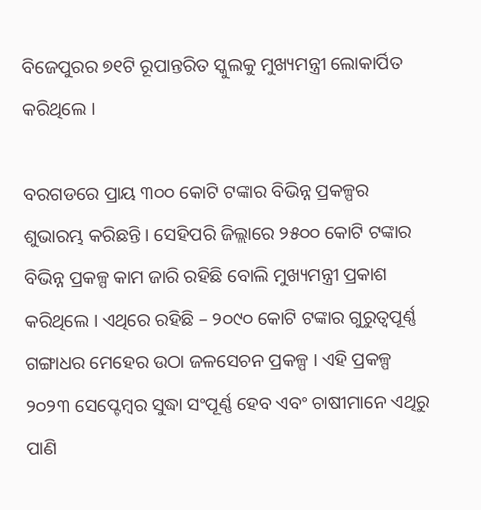ବିଜେପୁରର ୭୧ଟି ରୂପାନ୍ତରିତ ସ୍କୁଲକୁ ମୁଖ୍ୟମନ୍ତ୍ରୀ ଲୋକାର୍ପିତ କରିଥିଲେ ।

ବରଗଡରେ ପ୍ରାୟ ୩୦୦ କୋଟି ଟଙ୍କାର ବିଭିନ୍ନ ପ୍ରକଳ୍ପର ଶୁଭାରମ୍ଭ କରିଛନ୍ତି । ସେହିପରି ଜିଲ୍ଲାରେ ୨୫୦୦ କୋଟି ଟଙ୍କାର ବିଭିନ୍ନ ପ୍ରକଳ୍ପ କାମ ଜାରି ରହିଛି ବୋଲି ମୁଖ୍ୟମନ୍ତ୍ରୀ ପ୍ରକାଶ କରିଥିଲେ । ଏଥିରେ ରହିଛି – ୨୦୯୦ କୋଟି ଟଙ୍କାର ଗୁରୁତ୍ବପୂର୍ଣ୍ଣ ଗଙ୍ଗାଧର ମେହେର ଉଠା ଜଳସେଚନ ପ୍ରକଳ୍ପ । ଏହି ପ୍ରକଳ୍ପ ୨୦୨୩ ସେପ୍ଟେମ୍ବର ସୁଦ୍ଧା ସଂପୂର୍ଣ୍ଣ ହେବ ଏବଂ ଚାଷୀମାନେ ଏଥିରୁ ପାଣି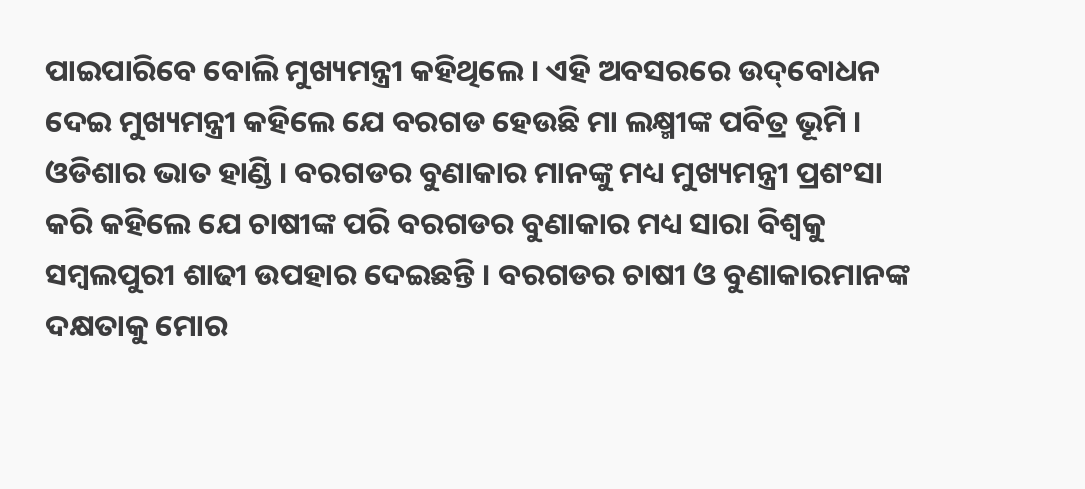ପାଇପାରିବେ ବୋଲି ମୁଖ୍ୟମନ୍ତ୍ରୀ କହିଥିଲେ । ଏହି ଅବସରରେ ଉଦ୍‌ବୋଧନ ଦେଇ ମୁଖ୍ୟମନ୍ତ୍ରୀ କହିଲେ ଯେ ବରଗଡ ହେଉଛି ମା ଲକ୍ଷ୍ମୀଙ୍କ ପବିତ୍ର ଭୂମି । ଓଡିଶାର ଭାତ ହାଣ୍ଡି । ବରଗଡର ବୁଣାକାର ମାନଙ୍କୁ ମଧ୍ୟ ମୁଖ୍ୟମନ୍ତ୍ରୀ ପ୍ରଶଂସା କରି କହିଲେ ଯେ ଚାଷୀଙ୍କ ପରି ବରଗଡର ବୁଣାକାର ମଧ୍ୟ ସାରା ବିଶ୍ବକୁ ସମ୍ବଲପୁରୀ ଶାଢୀ ଉପହାର ଦେଇଛନ୍ତି । ବରଗଡର ଚାଷୀ ଓ ବୁଣାକାରମାନଙ୍କ ଦକ୍ଷତାକୁ ମୋର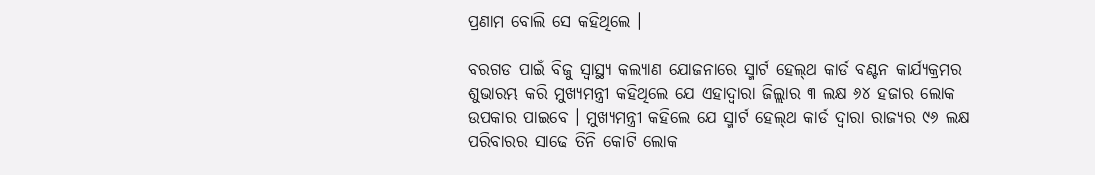ପ୍ରଣାମ ବୋଲି ସେ କହିଥିଲେ ।

ବରଗଡ ପାଇଁ ବିଜୁ ସ୍ବାସ୍ଥ୍ୟ କଲ୍ୟାଣ ଯୋଜନାରେ ସ୍ମାର୍ଟ ହେଲ୍‌ଥ କାର୍ଡ ବଣ୍ଟନ କାର୍ଯ୍ୟକ୍ରମର ଶୁଭାରମ୍ଭ କରି ମୁଖ୍ୟମନ୍ତ୍ରୀ କହିଥିଲେ ଯେ ଏହାଦ୍ବାରା ଜିଲ୍ଲାର ୩ ଲକ୍ଷ ୬୪ ହଜାର ଲୋକ ଉପକାର ପାଇବେ । ମୁଖ୍ୟମନ୍ତ୍ରୀ କହିଲେ ଯେ ସ୍ମାର୍ଟ ହେଲ୍‌ଥ କାର୍ଡ ଦ୍ବାରା ରାଜ୍ୟର ୯୬ ଲକ୍ଷ ପରିବାରର ସାଢେ ତିନି କୋଟି ଲୋକ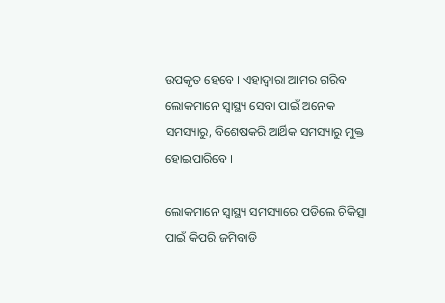ଉପକୃତ ହେବେ । ଏହାଦ୍ବାରା ଆମର ଗରିବ ଲୋକମାନେ ସ୍ବାସ୍ଥ୍ୟ ସେବା ପାଇଁ ଅନେକ ସମସ୍ୟାରୁ, ବିଶେଷକରି ଆର୍ଥିକ ସମସ୍ୟାରୁ ମୁକ୍ତ ହୋଇପାରିବେ ।

ଲୋକମାନେ ସ୍ବାସ୍ଥ୍ୟ ସମସ୍ୟାରେ ପଡିଲେ ଚିକିତ୍ସା ପାଇଁ କିପରି ଜମିବାଡି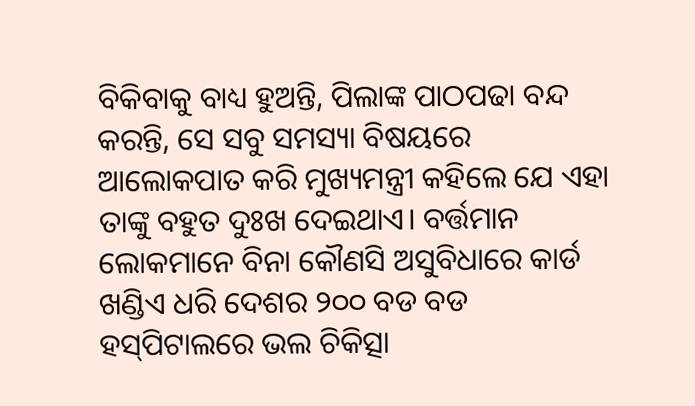ବିକିବାକୁ ବାଧ୍ୟ ହୁଅନ୍ତି, ପିଲାଙ୍କ ପାଠପଢା ବନ୍ଦ କରନ୍ତି, ସେ ସବୁ ସମସ୍ୟା ବିଷୟରେ ଆଲୋକପାତ କରି ମୁଖ୍ୟମନ୍ତ୍ରୀ କହିଲେ ଯେ ଏହା ତାଙ୍କୁ ବହୁତ ଦୁଃଖ ଦେଇଥାଏ। ବର୍ତ୍ତମାନ ଲୋକମାନେ ବିନା କୌଣସି ଅସୁବିଧାରେ କାର୍ଡ ଖଣ୍ଡିଏ ଧରି ଦେଶର ୨୦୦ ବଡ ବଡ ହସ୍‌ପିଟାଲରେ ଭଲ ଚିକିତ୍ସା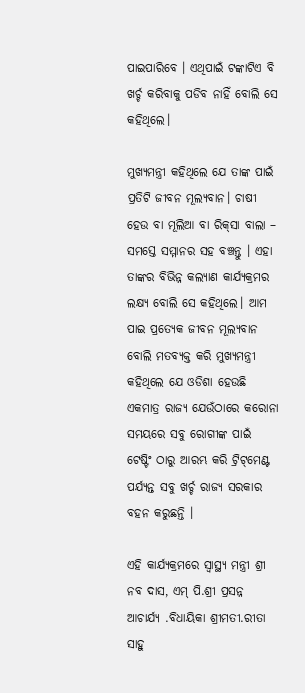ପାଇପାରିବେ । ଏଥିପାଇଁ ଟଙ୍କାଟିଏ ବି ଖର୍ଚ୍ଚ କରିବାକୁ ପଡିବ ନାହିଁ ବୋଲି ସେ କହିଥିଲେ।

ମୁଖ୍ୟମନ୍ତ୍ରୀ କହିଥିଲେ ଯେ ତାଙ୍କ ପାଇଁ ପ୍ରତିଟି ଜୀବନ ମୂଲ୍ୟବାନ। ଚାଷୀ ହେଉ ବା ମୂଲିଆ ବା ରିକ୍‌ସା ବାଲା – ସମସ୍ତେ ସମ୍ମାନର ସହ ବଞ୍ଚନ୍ତୁ । ଏହା ତାଙ୍କର ବିଭିନ୍ନ କଲ୍ୟାଣ କାର୍ଯ୍ୟକ୍ରମର ଲକ୍ଷ୍ୟ ବୋଲି ସେ କହିଥିଲେ। ଆମ ପାଇ ପ୍ରତ୍ୟେକ ଜୀବନ ମୂଲ୍ୟବାନ ବୋଲି ମତବ୍ୟକ୍ତ କରି ମୁଖ୍ୟମନ୍ତ୍ରୀ କହିଥିଲେ ଯେ ଓଡିଶା ହେଉଛି ଏକମାତ୍ର ରାଜ୍ୟ ଯେଉଁଠାରେ କରୋନା ସମୟରେ ସବୁ ରୋଗୀଙ୍କ ପାଇଁ ଟେଷ୍ଟିଂ ଠାରୁ ଆରମ୍ଭ କରି ଟ୍ରିଟ୍‌ମେଣ୍ଟ ପର୍ଯ୍ୟନ୍ତ ସବୁ ଖର୍ଚ୍ଚ ରାଜ୍ୟ ସରକାର ବହନ କରୁଛନ୍ତି ।

ଏହି କାର୍ଯ୍ୟକ୍ରମରେ ସ୍ବାସ୍ଥ୍ୟ ମନ୍ତ୍ରୀ ଶ୍ରୀ ନବ ଦାସ, ଏମ୍ ପି.ଶ୍ରୀ ପ୍ରସନ୍ନ ଆଚାର୍ଯ୍ୟ .ବିଧାୟିକା ଶ୍ରୀମତୀ.ରୀତା ସାହୁ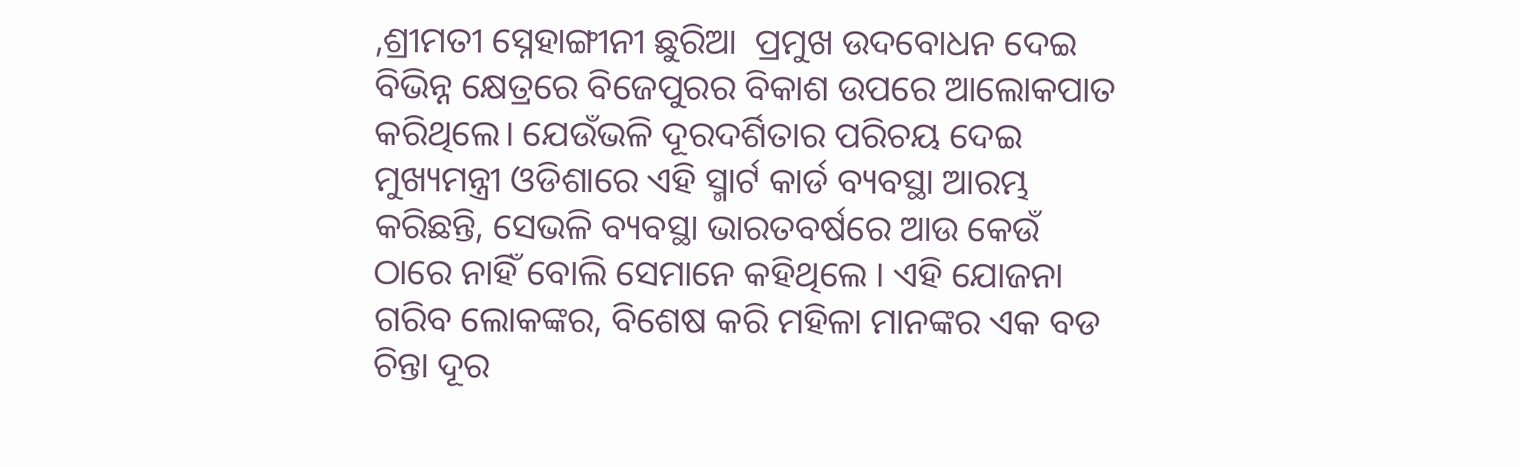,ଶ୍ରୀମତୀ ସ୍ନେହାଙ୍ଗୀନୀ ଛୁରିଆ  ପ୍ରମୁଖ ଉଦବୋଧନ ଦେଇ ବିଭିନ୍ନ କ୍ଷେତ୍ରରେ ବିଜେପୁରର ବିକାଶ ଉପରେ ଆଲୋକପାତ କରିଥିଲେ। ଯେଉଁଭଳି ଦୂରଦର୍ଶିତାର ପରିଚୟ ଦେଇ ମୁଖ୍ୟମନ୍ତ୍ରୀ ଓଡିଶାରେ ଏହି ସ୍ମାର୍ଟ କାର୍ଡ ବ୍ୟବସ୍ଥା ଆରମ୍ଭ କରିଛନ୍ତି, ସେଭଳି ବ୍ୟବସ୍ଥା ଭାରତବର୍ଷରେ ଆଉ କେଉଁ ଠାରେ ନାହିଁ ବୋଲି ସେମାନେ କହିଥିଲେ । ଏହି ଯୋଜନା ଗରିବ ଲୋକଙ୍କର, ବିଶେଷ କରି ମହିଳା ମାନଙ୍କର ଏକ ବଡ ଚିନ୍ତା ଦୂର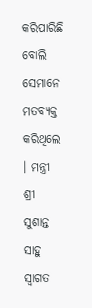କରିପାରିଛି ବୋଲି ସେମାନେ ମତବ୍ୟକ୍ତ କରିଥିଲେ । ମନ୍ତ୍ରୀ ଶ୍ରୀ ସୁଶାନ୍ତ ସାହୁ ସ୍ବାଗତ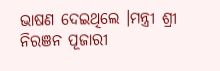ଭାଷଣ ଦେଇଥିଲେ ।ମନ୍ତ୍ରୀ ଶ୍ରୀ ନିରଞନ ପୂଜାରୀ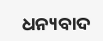ଧନ୍ୟବାଦ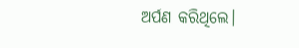ଅର୍ପଣ କରିଥିଲେ।